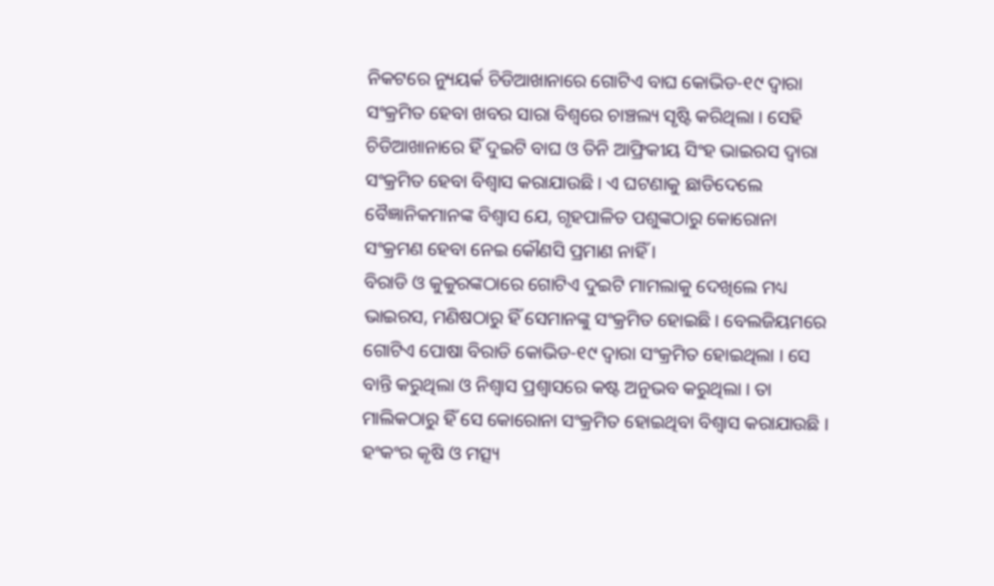ନିକଟରେ ନ୍ୟୁୟର୍କ ଚିଡିଆଖାନାରେ ଗୋଟିଏ ବାଘ କୋଭିଡ-୧୯ ଦ୍ବାରା ସଂକ୍ରମିତ ହେବା ଖବର ସାରା ବିଶ୍ବରେ ଚାଞ୍ଚଲ୍ୟ ସୃଷ୍ଟି କରିଥିଲା । ସେହି ଚିଡିଆଖାନାରେ ହିଁ ଦୁଇଟି ବାଘ ଓ ତିନି ଆଫ୍ରିକୀୟ ସିଂହ ଭାଇରସ ଦ୍ବାରା ସଂକ୍ରମିତ ହେବା ବିଶ୍ବାସ କରାଯାଉଛି । ଏ ଘଟଣାକୁ ଛାଡିଦେଲେ ବୈଜ୍ଞାନିକମାନଙ୍କ ବିଶ୍ବାସ ଯେ, ଗୃହପାଳିତ ପଶୁଙ୍କଠାରୁ କୋରୋନା ସଂକ୍ରମଣ ହେବା ନେଇ କୌଣସି ପ୍ରମାଣ ନାହିଁ ।
ବିରାଡି ଓ କୁକୁରଙ୍କଠାରେ ଗୋଟିଏ ଦୁଇଟି ମାମଲାକୁ ଦେଖିଲେ ମଧ୍ୟ ଭାଇରସ, ମଣିଷଠାରୁ ହିଁ ସେମାନଙ୍କୁ ସଂକ୍ରମିତ ହୋଇଛି। ବେଲଜିୟମରେ ଗୋଟିଏ ପୋଷା ବିରାଡି କୋଭିଡ-୧୯ ଦ୍ବାରା ସଂକ୍ରମିତ ହୋଇଥିଲା । ସେ ବାନ୍ତି କରୁଥିଲା ଓ ନିଶ୍ବାସ ପ୍ରଶ୍ବାସରେ କଷ୍ଟ ଅନୁଭବ କରୁଥିଲା । ତା ମାଲିକଠାରୁ ହିଁ ସେ କୋରୋନା ସଂକ୍ରମିତ ହୋଇଥିବା ବିଶ୍ବାସ କରାଯାଉଛି । ହଂକଂର କୃଷି ଓ ମତ୍ସ୍ୟ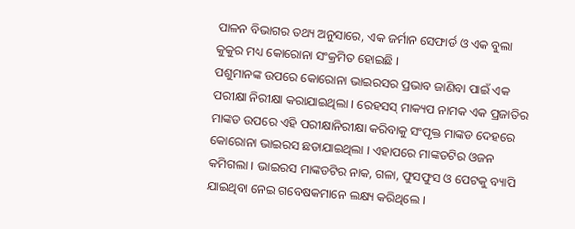ପାଳନ ବିଭାଗର ତଥ୍ୟ ଅନୁସାରେ, ଏକ ଜର୍ମାନ ସେଫାର୍ଡ ଓ ଏକ ବୁଲା କୁକୁର ମଧ୍ୟ କୋରୋନା ସଂକ୍ରମିତ ହୋଇଛି ।
ପଶୁମାନଙ୍କ ଉପରେ କୋରୋନା ଭାଇରସର ପ୍ରଭାବ ଜାଣିବା ପାଇଁ ଏକ ପରୀକ୍ଷା ନିରୀକ୍ଷା କରାଯାଇଥିଲା । ରେହସସ୍ ମାକ୍ୟପ ନାମକ ଏକ ପ୍ରଜାତିର ମାଙ୍କଡ ଉପରେ ଏହି ପରୀକ୍ଷାନିରୀକ୍ଷା କରିବାକୁ ସଂପୃକ୍ତ ମାଙ୍କଡ ଦେହରେ କୋରୋନା ଭାଇରସ ଛଡାଯାଇଥିଲା । ଏହାପରେ ମାଙ୍କଡଟିର ଓଜନ କମିଗଲା । ଭାଇରସ ମାଙ୍କଡଟିର ନାକ, ଗଳା, ଫୁସଫୁସ ଓ ପେଟକୁ ବ୍ୟାପି ଯାଇଥିବା ନେଇ ଗବେଷକମାନେ ଲକ୍ଷ୍ୟ କରିଥିଲେ ।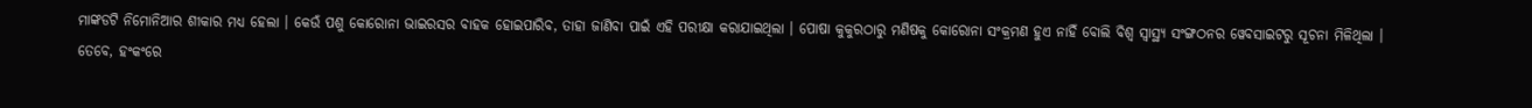ମାଙ୍କଡଟି ନିମୋନିଆର ଶୀକାର ମଧ୍ୟ ହେଲା । କେଉଁ ପଶୁ କୋରୋନା ଭାଇରସର ବାହକ ହୋଇପାରିବ, ତାହା ଜାଣିବା ପାଇଁ ଏହି ପରୀକ୍ଷା କରାଯାଇଥିଲା । ପୋଷା କୁକୁରଠାରୁ ମଣିଷକୁ କୋରୋନା ସଂକ୍ରମଣ ହୁଏ ନାହିଁ ବୋଲି ବିଶ୍ବ ସ୍ବାସ୍ଥ୍ୟ ସଂଙ୍ଗଠନର ୱେବସାଇଟରୁ ସୂଚନା ମିଳିଥିଲା ।
ତେବେ, ହଂକଂରେ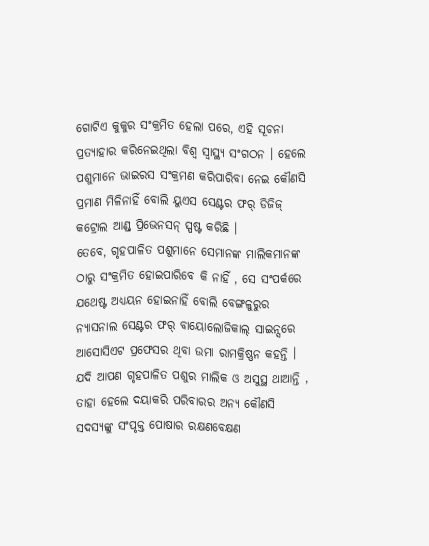ଗୋଟିଏ କୁକୁର ସଂକ୍ରମିତ ହେଲା ପରେ, ଏହି ସୂଚନା ପ୍ରତ୍ୟାହାର କରିନେଇଥିଲା ବିଶ୍ବ ସ୍ବାସ୍ଥ୍ୟ ସଂଗଠନ । ହେଲେ ପଶୁମାନେ ଭାଇରସ ସଂକ୍ରମଣ କରିପାରିବା ନେଇ କୌଣସି ପ୍ରମାଣ ମିଳିନାହିଁ ବୋଲି ୟୁଏସ ସେଣ୍ଟର ଫର୍ ଡିଜିଜ୍ କଟ୍ରୋଲ ଆଣ୍ଡ୍ ପ୍ରିଭେନସନ୍ ସ୍ପଷ୍ଟ କରିଛି ।
ତେବେ, ଗୃହପାଳିତ ପଶୁମାନେ ସେମାନଙ୍କ ମାଲିକମାନଙ୍କ ଠାରୁ ସଂକ୍ରମିତ ହୋଇପାରିବେ କି ନାହିଁ , ସେ ସଂପର୍କରେ ଯଥେଷ୍ଟ ଅଧ୍ୟୟନ ହୋଇନାହିଁ ବୋଲି ବେଙ୍ଗଳୁରୁର ନ୍ୟାସନାଲ ସେଣ୍ଟର ଫର୍ ବାୟୋଲୋଜିକାଲ୍ ସାଇନ୍ସରେ ଆସୋସିଏଟ ପ୍ରଫେସର ଥିବା ଉମା ରାମକ୍ରିଷ୍ଣନ କହନ୍ତି ।
ଯଦି ଆପଣ ଗୃହପାଳିତ ପଶୁର ମାଲିକ ଓ ଅସୁସ୍ଥ ଥାଆନ୍ତି , ତାହା ହେଲେ ଦୟାକରି ପରିବାରର ଅନ୍ୟ କୌଣସି ସଦସ୍ୟଙ୍କୁ ସଂପୃକ୍ତ ପୋଷାର ରକ୍ଷଣବେକ୍ଷଣ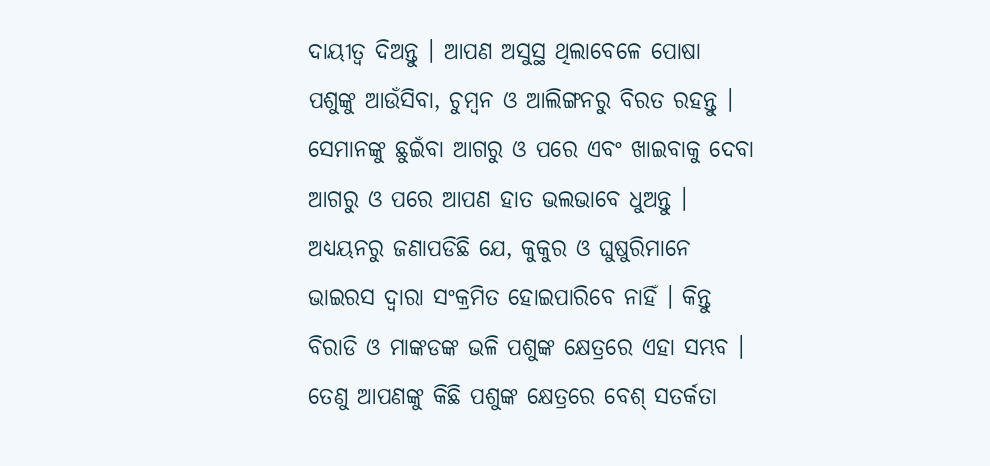ଦାୟୀତ୍ବ ଦିଅନ୍ତୁ । ଆପଣ ଅସୁସ୍ଥ ଥିଲାବେଳେ ପୋଷା ପଶୁଙ୍କୁ ଆଉଁସିବା, ଚୁମ୍ବନ ଓ ଆଲିଙ୍ଗନରୁ ବିରତ ରହନ୍ତୁ ।
ସେମାନଙ୍କୁ ଛୁଇଁବା ଆଗରୁ ଓ ପରେ ଏବଂ ଖାଇବାକୁ ଦେବା ଆଗରୁ ଓ ପରେ ଆପଣ ହାତ ଭଲଭାବେ ଧୁଅନ୍ତୁ । ଅଧ୍ୟୟନରୁ ଜଣାପଡିଛି ଯେ, କୁକୁର ଓ ଘୁଷୁରିମାନେ ଭାଇରସ ଦ୍ବାରା ସଂକ୍ରମିତ ହୋଇପାରିବେ ନାହିଁ । କିନ୍ତୁ ବିରାଡି ଓ ମାଙ୍କଡଙ୍କ ଭଳି ପଶୁଙ୍କ କ୍ଷେତ୍ରରେ ଏହା ସମ୍ଭବ । ତେଣୁ ଆପଣଙ୍କୁ କିଛି ପଶୁଙ୍କ କ୍ଷେତ୍ରରେ ବେଶ୍ ସତର୍କତା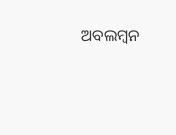ଅବଲମ୍ବନ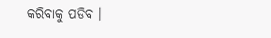କରିବାକୁ ପଡିବ ।